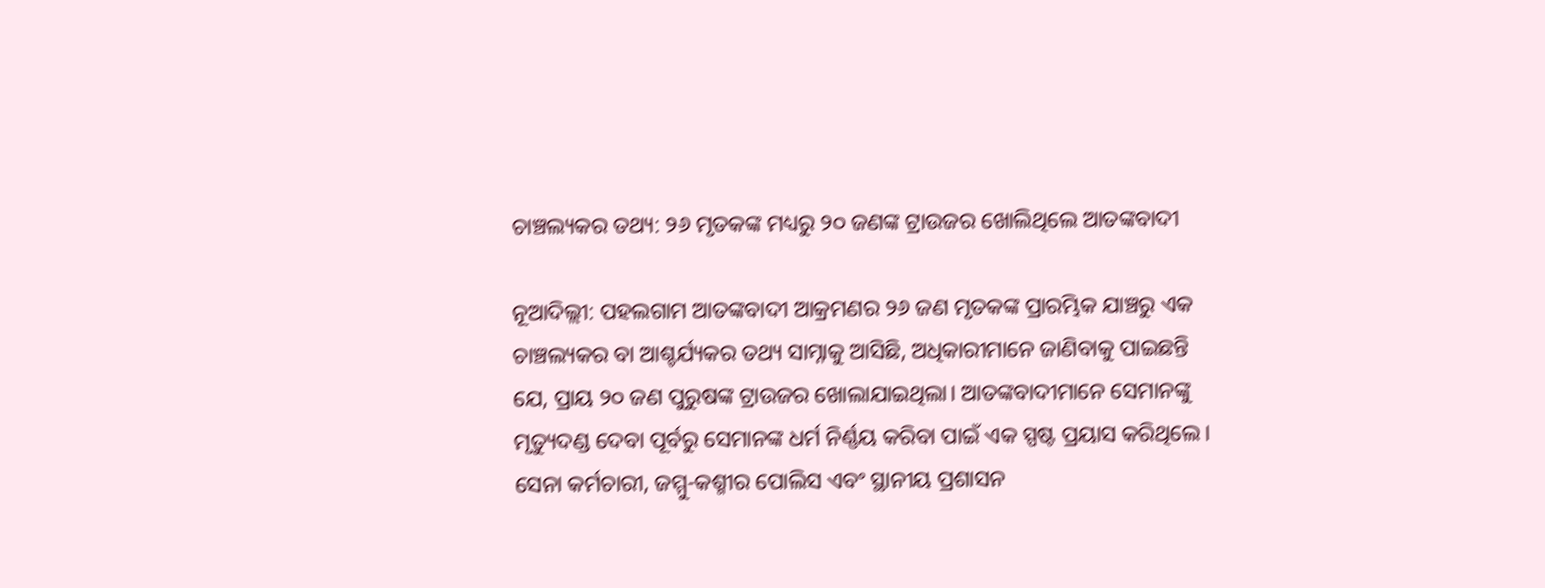ଚାଞ୍ଚଲ୍ୟକର ତଥ୍ୟ: ୨୬ ମୃତକଙ୍କ ମଧ୍ୟରୁ ୨୦ ଜଣଙ୍କ ଟ୍ରାଉଜର ଖୋଲିଥିଲେ ଆତଙ୍କବାଦୀ

ନୂଆଦିଲ୍ଲୀ: ପହଲଗାମ ଆତଙ୍କବାଦୀ ଆକ୍ରମଣର ୨୬ ଜଣ ମୃତକଙ୍କ ପ୍ରାରମ୍ଭିକ ଯାଞ୍ଚରୁ ଏକ ଚାଞ୍ଚଲ୍ୟକର ବା ଆଶ୍ଚର୍ଯ୍ୟକର ତଥ୍ୟ ସାମ୍ନାକୁ ଆସିଛି, ଅଧିକାରୀମାନେ ଜାଣିବାକୁ ପାଇଛନ୍ତି ଯେ, ପ୍ରାୟ ୨୦ ଜଣ ପୁରୁଷଙ୍କ ଟ୍ରାଉଜର ଖୋଲାଯାଇଥିଲା। ଆତଙ୍କବାଦୀମାନେ ସେମାନଙ୍କୁ ମୃତ୍ୟୁଦଣ୍ଡ ଦେବା ପୂର୍ବରୁ ସେମାନଙ୍କ ଧର୍ମ ନିର୍ଣ୍ଣୟ କରିବା ପାଇଁ ଏକ ସ୍ପଷ୍ଟ ପ୍ରୟାସ କରିଥିଲେ। ସେନା କର୍ମଚାରୀ, ଜମ୍ମୁ-କଶ୍ମୀର ପୋଲିସ ଏବଂ ସ୍ଥାନୀୟ ପ୍ରଶାସନ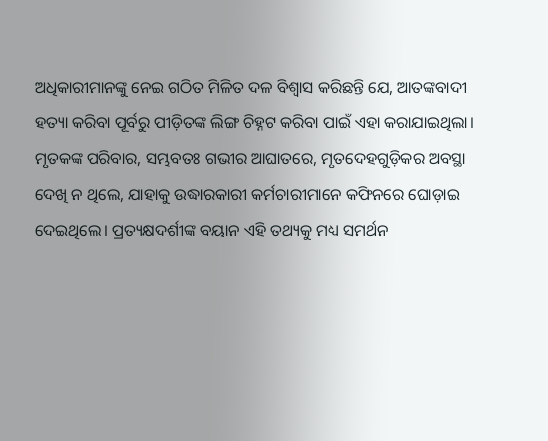ଅଧିକାରୀମାନଙ୍କୁ ନେଇ ଗଠିତ ମିଳିତ ଦଳ ବିଶ୍ୱାସ କରିଛନ୍ତି ଯେ, ଆତଙ୍କବାଦୀ ହତ୍ୟା କରିବା ପୂର୍ବରୁ ପୀଡ଼ିତଙ୍କ ଲିଙ୍ଗ ଚିହ୍ନଟ କରିବା ପାଇଁ ଏହା କରାଯାଇଥିଲା। ମୃତକଙ୍କ ପରିବାର, ସମ୍ଭବତଃ ଗଭୀର ଆଘାତରେ, ମୃତଦେହଗୁଡ଼ିକର ଅବସ୍ଥା ଦେଖି ନ ଥିଲେ, ଯାହାକୁ ଉଦ୍ଧାରକାରୀ କର୍ମଚାରୀମାନେ କଫିନରେ ଘୋଡ଼ାଇ ଦେଇଥିଲେ। ପ୍ରତ୍ୟକ୍ଷଦର୍ଶୀଙ୍କ ବୟାନ ଏହି ତଥ୍ୟକୁ ମଧ୍ୟ ସମର୍ଥନ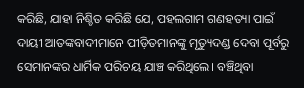କରିଛି, ଯାହା ନିଶ୍ଚିତ କରିଛି ଯେ, ପହଲଗାମ ଗଣହତ୍ୟା ପାଇଁ ଦାୟୀ ଆତଙ୍କବାଦୀମାନେ ପୀଡ଼ିତମାନଙ୍କୁ ମୃତ୍ୟୁଦଣ୍ଡ ଦେବା ପୂର୍ବରୁ ସେମାନଙ୍କର ଧାର୍ମିକ ପରିଚୟ ଯାଞ୍ଚ କରିଥିଲେ। ବଞ୍ଚିଥିବା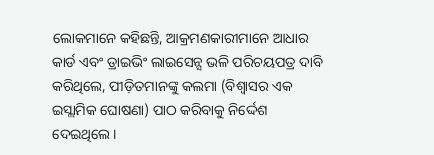ଲୋକମାନେ କହିଛନ୍ତି, ଆକ୍ରମଣକାରୀମାନେ ଆଧାର କାର୍ଡ ଏବଂ ଡ୍ରାଇଭିଂ ଲାଇସେନ୍ସ ଭଳି ପରିଚୟପତ୍ର ଦାବି କରିଥିଲେ, ପୀଡ଼ିତମାନଙ୍କୁ କଲମା (ବିଶ୍ୱାସର ଏକ ଇସ୍ଲାମିକ ଘୋଷଣା) ପାଠ କରିବାକୁ ନିର୍ଦ୍ଦେଶ ଦେଇଥିଲେ।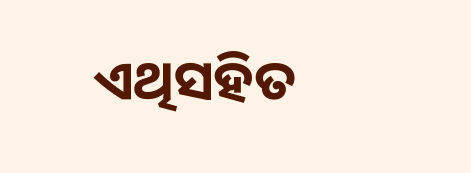ଏଥିସହିତ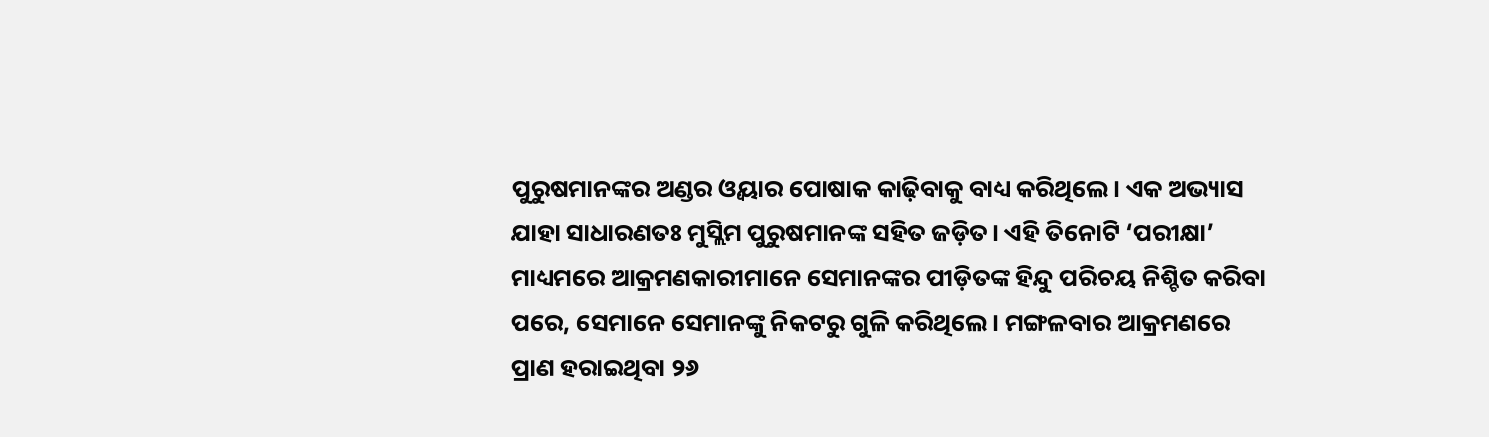ପୁରୁଷମାନଙ୍କର ଅଣ୍ଡର ଓ୍ବୟାର ପୋଷାକ କାଢ଼ିବାକୁ ବାଧ୍ୟ କରିଥିଲେ। ଏକ ଅଭ୍ୟାସ ଯାହା ସାଧାରଣତଃ ମୁସ୍ଲିମ ପୁରୁଷମାନଙ୍କ ସହିତ ଜଡ଼ିତ। ଏହି ତିନୋଟି ‘ପରୀକ୍ଷା’ ମାଧ୍ୟମରେ ଆକ୍ରମଣକାରୀମାନେ ସେମାନଙ୍କର ପୀଡ଼ିତଙ୍କ ହିନ୍ଦୁ ପରିଚୟ ନିଶ୍ଚିତ କରିବା ପରେ, ସେମାନେ ସେମାନଙ୍କୁ ନିକଟରୁ ଗୁଳି କରିଥିଲେ। ମଙ୍ଗଳବାର ଆକ୍ରମଣରେ ପ୍ରାଣ ହରାଇଥିବା ୨୬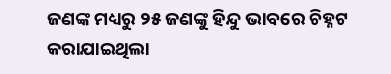ଜଣଙ୍କ ମଧ୍ୟରୁ ୨୫ ଜଣଙ୍କୁ ହିନ୍ଦୁ ଭାବରେ ଚିହ୍ନଟ କରାଯାଇଥିଲା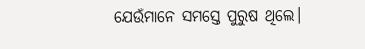ଯେଉଁମାନେ ସମସ୍ତେ ପୁରୁଷ ଥିଲେ।